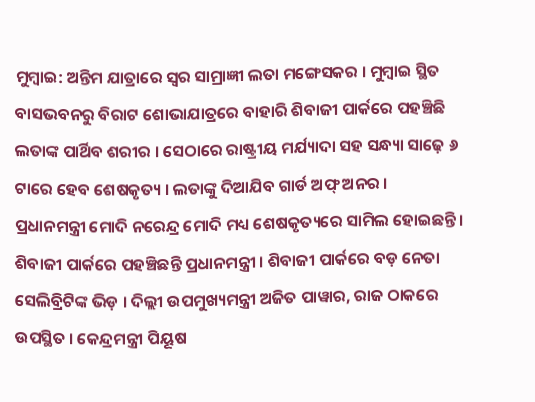ମୁମ୍ବାଇ: ଅନ୍ତିମ ଯାତ୍ରାରେ ସ୍ୱର ସାମ୍ରାଜ୍ଞୀ ଲତା ମଙ୍ଗେସକର । ମୁମ୍ବାଇ ସ୍ଥିତ ବାସଭବନରୁ ବିରାଟ ଶୋଭାଯାତ୍ରରେ ବାହାରି ଶିବାଜୀ ପାର୍କରେ ପହଞ୍ଚିଛି ଲତାଙ୍କ ପାର୍ଥିବ ଶରୀର । ସେଠାରେ ରାଷ୍ଟ୍ରୀୟ ମର୍ଯ୍ୟାଦା ସହ ସନ୍ଧ୍ୟା ସାଢ଼େ ୬ ଟାରେ ହେବ ଶେଷକୃତ୍ୟ । ଲତାଙ୍କୁ ଦିଆଯିବ ଗାର୍ଡ ଅଫ୍ ଅନର ।
ପ୍ରଧାନମନ୍ତ୍ରୀ ମୋଦି ନରେନ୍ଦ୍ର ମୋଦି ମଧ୍ୟ ଶେଷକୃତ୍ୟରେ ସାମିଲ ହୋଇଛନ୍ତି । ଶିବାଜୀ ପାର୍କରେ ପହଞ୍ଚିଛନ୍ତି ପ୍ରଧାନମନ୍ତ୍ରୀ । ଶିବାଜୀ ପାର୍କରେ ବଡ଼ ନେତା ସେଲିବ୍ରିଟିଙ୍କ ଭିଡ଼ । ଦିଲ୍ଲୀ ଉପମୁଖ୍ୟମନ୍ତ୍ରୀ ଅଜିତ ପାୱାର, ରାଜ ଠାକରେ ଉପସ୍ଥିତ । କେନ୍ଦ୍ରମନ୍ତ୍ରୀ ପିୟୂଷ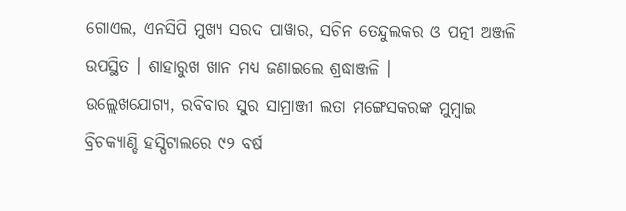ଗୋଏଲ, ଏନସିପି ମୁଖ୍ୟ ସରଦ ପାୱାର, ସଚିନ ତେନ୍ଦୁଲକର ଓ ପତ୍ନୀ ଅଞ୍ଜଳି ଉପସ୍ଥିତ । ଶାହାରୁଖ ଖାନ ମଧ୍ୟ ଜଣାଇଲେ ଶ୍ରଦ୍ଧାଞ୍ଜଳି ।
ଉଲ୍ଲେଖଯୋଗ୍ୟ, ରବିବାର ସୁର ସାମ୍ରାଞ୍ଜୀ ଲତା ମଙ୍ଗେସକରଙ୍କ ମୁମ୍ବାଇ ବ୍ରିଚକ୍ୟାଣ୍ଡି ହସ୍ପିଟାଲରେ ୯୨ ବର୍ଷ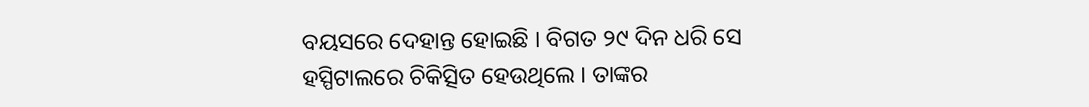ବୟସରେ ଦେହାନ୍ତ ହୋଇଛି । ବିଗତ ୨୯ ଦିନ ଧରି ସେ ହସ୍ପିଟାଲରେ ଚିକିତ୍ସିତ ହେଉଥିଲେ । ତାଙ୍କର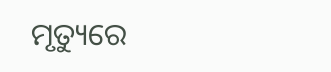ମୃତ୍ୟୁରେ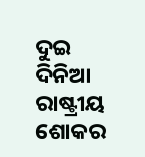ଦୁଇ ଦିନିଆ ରାଷ୍ଟ୍ରୀୟ ଶୋକର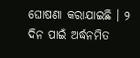ଘୋଷଣା କରାଯାଇଛି । ୨ ଦିନ ପାଇଁ ଅର୍ଦ୍ଧନମିତ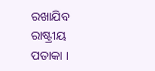ରଖାଯିବ ରାଷ୍ଟ୍ରୀୟ ପତାକା ।